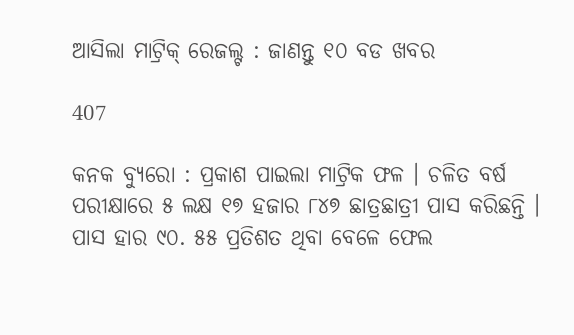ଆସିଲା ମାଟ୍ରିକ୍ ରେଜଲ୍ଟ : ଜାଣନ୍ତୁ ୧୦ ବଡ ଖବର

407

କନକ ବ୍ୟୁରୋ : ପ୍ରକାଶ ପାଇଲା ମାଟ୍ରିକ ଫଳ । ଚଳିତ ବର୍ଷ ପରୀକ୍ଷାରେ ୫ ଲକ୍ଷ ୧୭ ହଜାର ୮୪୭ ଛାତ୍ରଛାତ୍ରୀ ପାସ କରିଛନ୍ତି । ପାସ ହାର ୯୦. ୫୫ ପ୍ରତିଶତ ଥିବା ବେଳେ ଫେଲ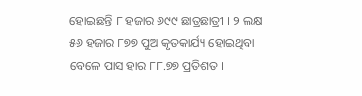ହୋଇଛନ୍ତି ୮ ହଜାର ୬୯୯ ଛାତ୍ରଛାତ୍ରୀ । ୨ ଲକ୍ଷ ୫୬ ହଜାର ୮୭୭ ପୁଅ କୃତକାର୍ଯ୍ୟ ହୋଇଥିବା ବେଳେ ପାସ ହାର ୮୮.୭୭ ପ୍ରତିଶତ ।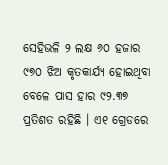ସେହିଭଳି ୨ ଲକ୍ଷ ୬୦ ହଜାର ୯୭୦ ଝିଅ କୃତକାର୍ଯ୍ୟ ହୋଇଥିବା ବେଳେ ପାସ ହାର ୯୨.୩୭ ପ୍ରତିଶତ ରହିଛି । ଏ୧ ଗ୍ରେଡରେ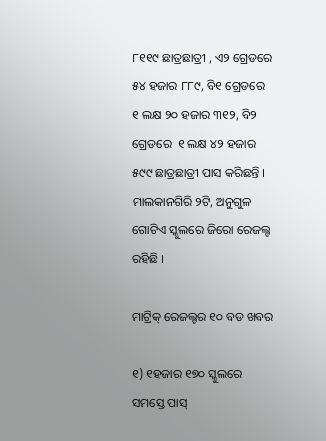୮୧୧୯ ଛାତ୍ରଛାତ୍ରୀ , ଏ୨ ଗ୍ରେଡରେ ୫୪ ହଜାର ୮୮୯, ବି୧ ଗ୍ରେଡରେ  ୧ ଲକ୍ଷ ୨୦ ହଜାର ୩୧୨, ବି୨ ଗ୍ରେଡରେ  ୧ ଲକ୍ଷ ୪୨ ହଜାର ୫୯୯ ଛାତ୍ରଛାତ୍ରୀ ପାସ କରିଛନ୍ତି । ମାଲକାନଗିରି ୨ଟି, ଅନୁଗୁଳ ଗୋଟିଏ ସ୍କୁଲରେ ଜିରୋ ରେଜଲ୍ଟ ରହିଛି ।

ମାଟ୍ରିକ୍ ରେଜଲ୍ଟର ୧୦ ବଡ ଖବର

୧) ୧ହଜାର ୧୭୦ ସ୍କୁଲରେ ସମସ୍ତେ ପାସ୍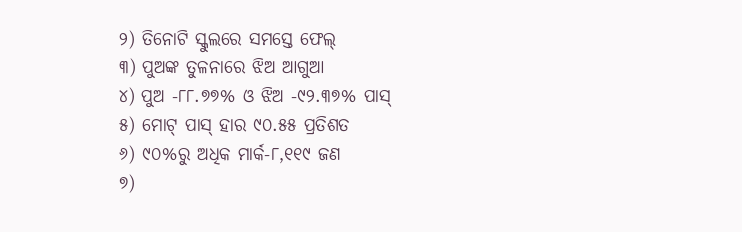୨) ତିନୋଟି ସ୍କୁଲରେ ସମସ୍ତେ ଫେଲ୍
୩) ପୁଅଙ୍କ ତୁଳନାରେ ଝିଅ ଆଗୁଆ
୪) ପୁଅ -୮୮.୭୭% ଓ ଝିଅ -୯୨.୩୭% ପାସ୍
୫) ମୋଟ୍ ପାସ୍ ହାର ୯୦.୫୫ ପ୍ରତିଶତ
୬) ୯୦%ରୁ ଅଧିକ ମାର୍କ-୮,୧୧୯ ଜଣ
୭)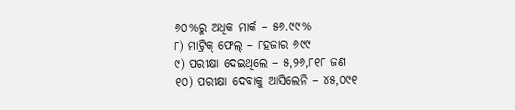୬୦%ରୁ ଅଧିକ ମାର୍କ – ୫୬.୯୯%
୮) ମାଟ୍ରିକ୍ ଫେଲ୍ – ୮ହଜାର ୬୯୯
୯) ପରୀକ୍ଷା ଦେଇଥିଲେ – ୫,୨୬,୮୧୮ ଜଣ
୧୦) ପରୀକ୍ଷା ଦେବାକୁ ଆସିଲେନି – ୪୫,୦୯୧